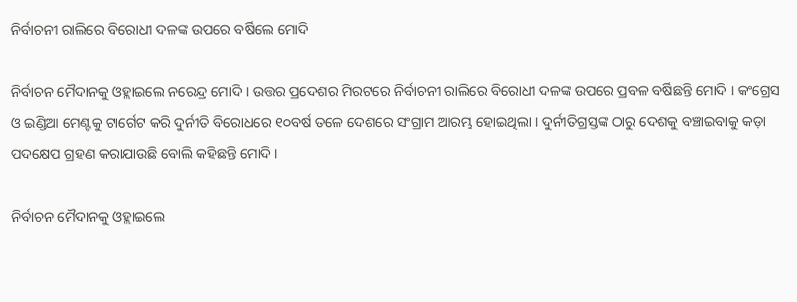ନିର୍ବାଚନୀ ରାଲିରେ ବିରୋଧୀ ଦଳଙ୍କ ଉପରେ ବର୍ଷିଲେ ମୋଦି

ନିର୍ବାଚନ ମୈଦାନକୁ ଓହ୍ଲାଇଲେ ନରେନ୍ଦ୍ର ମୋଦି । ଉତ୍ତର ପ୍ରଦେଶର ମିରଟରେ ନିର୍ବାଚନୀ ରାଲିରେ ବିରୋଧୀ ଦଳଙ୍କ ଉପରେ ପ୍ରବଳ ବର୍ଷିଛନ୍ତି ମୋଦି । କଂଗ୍ରେସ ଓ ଇଣ୍ଡିଆ ମେଣ୍ଟକୁ ଟାର୍ଗେଟ କରି ଦୁର୍ନୀତି ବିରୋଧରେ ୧୦ବର୍ଷ ତଳେ ଦେଶରେ ସଂଗ୍ରାମ ଆରମ୍ଭ ହୋଇଥିଲା । ଦୁର୍ନୀତିଗ୍ରସ୍ତଙ୍କ ଠାରୁ ଦେଶକୁ ବଞ୍ଚାଇବାକୁ କଡ଼ା ପଦକ୍ଷେପ ଗ୍ରହଣ କରାଯାଉଛି ବୋଲି କହିଛନ୍ତି ମୋଦି ।

ନିର୍ବାଚନ ମୈଦାନକୁ ଓହ୍ଲାଇଲେ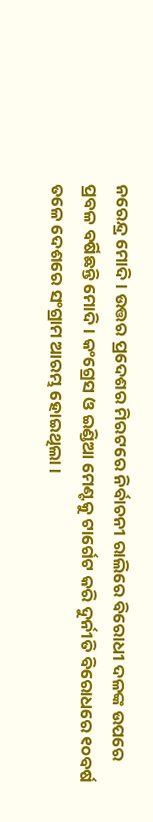ନରେନ୍ଦ୍ର ମୋଦି । ଉତ୍ତର ପ୍ରଦେଶର ମିରଟରେ ନିର୍ବାଚନୀ ରାଲିରେ ବିରୋଧୀ ଦଳଙ୍କ ଉପରେ ପ୍ରବଳ ବର୍ଷିଛନ୍ତି ମୋଦି । କଂଗ୍ରେସ ଓ ଇଣ୍ଡିଆ ମେଣ୍ଟକୁ ଟାର୍ଗେଟ କରି ଦୁର୍ନୀତି ବିରୋଧରେ ୧୦ବର୍ଷ ତଳେ ଦେଶରେ ସଂଗ୍ରାମ ଆରମ୍ଭ ହୋଇଥିଲା ।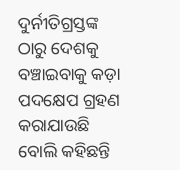ଦୁର୍ନୀତିଗ୍ରସ୍ତଙ୍କ ଠାରୁ ଦେଶକୁ ବଞ୍ଚାଇବାକୁ କଡ଼ା ପଦକ୍ଷେପ ଗ୍ରହଣ କରାଯାଉଛି ବୋଲି କହିଛନ୍ତି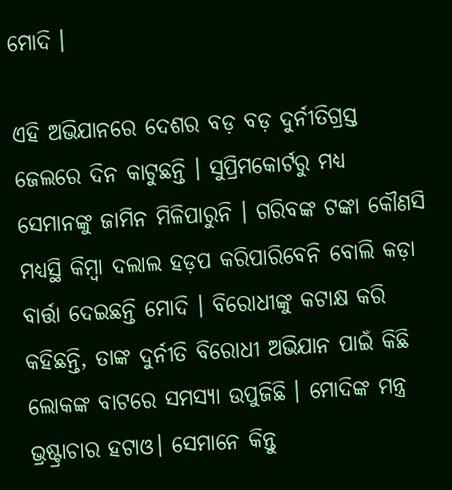ମୋଦି ।

ଏହି ଅଭିଯାନରେ ଦେଶର ବଡ଼ ବଡ଼ ଦୁର୍ନୀତିଗ୍ରସ୍ତ ଜେଲରେ ଦିନ କାଟୁଛନ୍ତି । ସୁପ୍ରିମକୋର୍ଟରୁ ମଧ୍ୟ ସେମାନଙ୍କୁ ଜାମିନ ମିଳିପାରୁନି । ଗରିବଙ୍କ ଟଙ୍କା କୌଣସି ମଧ୍ୟସ୍ଥି କିମ୍ବା ଦଲାଲ ହଡ଼ପ କରିପାରିବେନି ବୋଲି କଡ଼ା ବାର୍ତ୍ତା ଦେଇଛନ୍ତି ମୋଦି । ବିରୋଧୀଙ୍କୁ କଟାକ୍ଷ କରି କହିଛନ୍ତି, ତାଙ୍କ ଦୁର୍ନୀତି ବିରୋଧୀ ଅଭିଯାନ ପାଇଁ କିଛି ଲୋକଙ୍କ ବାଟରେ ସମସ୍ୟା ଉପୁଜିଛି । ମୋଦିଙ୍କ ମନ୍ତ୍ର ଭ୍ରଷ୍ଟ୍ରାଚାର ହଟାଓ। ସେମାନେ କିନ୍ତୁ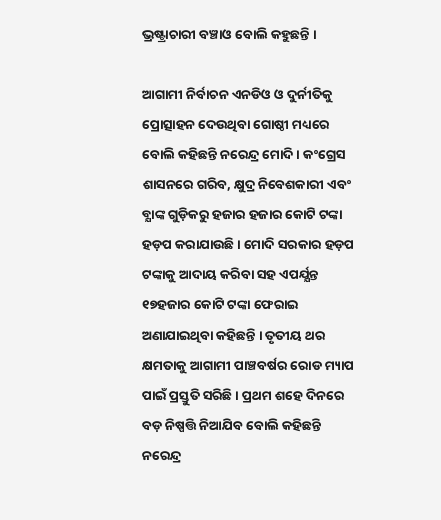ଭ୍ରଷ୍ଟ୍ରାଚାରୀ ବଞ୍ଚାଓ ବୋଲି କହୁଛନ୍ତି ।

ଆଗାମୀ ନିର୍ବାଚନ ଏନଡିଓ ଓ ଦୁର୍ନୀତିକୁ ପ୍ରୋତ୍ସାହନ ଦେଉଥିବା ଗୋଷ୍ଠୀ ମଧ୍ୟରେ ବୋଲି କହିଛନ୍ତି ନରେନ୍ଦ୍ର ମୋଦି । କଂଗ୍ରେସ ଶାସନରେ ଗରିବ, କ୍ଷୁଦ୍ର ନିବେଶକାରୀ ଏବଂ ବ୍ଯାଙ୍କ ଗୁଡ଼ିକରୁ ହଜାର ହଜାର କୋଟି ଟଙ୍କା ହଡ଼ପ କରାଯାଉଛି । ମୋଦି ସରକାର ହଡ଼ପ ଟଙ୍କାକୁ ଆଦାୟ କରିବା ସହ ଏପର୍ଯ୍ଯନ୍ତ ୧୭ହଜାର କୋଟି ଟଙ୍କା ଫେରାଇ ଅଣାଯାଇଥିବା କହିଛନ୍ତି । ତୃତୀୟ ଥର କ୍ଷମତାକୁ ଆଗାମୀ ପାଞ୍ଚବର୍ଷର ରୋଡ ମ୍ୟାପ ପାଇଁ ପ୍ରସ୍ତୁତି ସରିଛି । ପ୍ରଥମ ଶହେ ଦିନରେ ବଡ଼ ନିଷ୍ପତ୍ତି ନିଆଯିବ ବୋଲି କହିଛନ୍ତି ନରେନ୍ଦ୍ର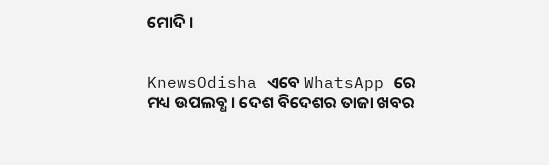ମୋଦି ।


KnewsOdisha ଏବେ WhatsApp ରେ ମଧ୍ୟ ଉପଲବ୍ଧ । ଦେଶ ବିଦେଶର ତାଜା ଖବର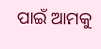ପାଇଁ ଆମକୁ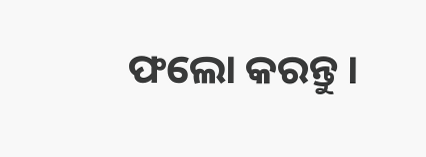ଫଲୋ କରନ୍ତୁ ।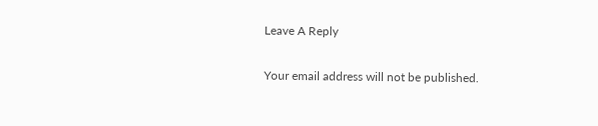Leave A Reply

Your email address will not be published.